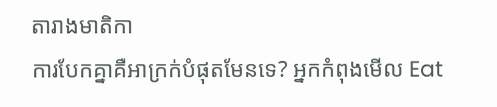តារាងមាតិកា
ការបែកគ្នាគឺអាក្រក់បំផុតមែនទេ? អ្នកកំពុងមើល Eat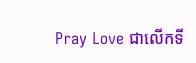Pray Love ជាលើកទី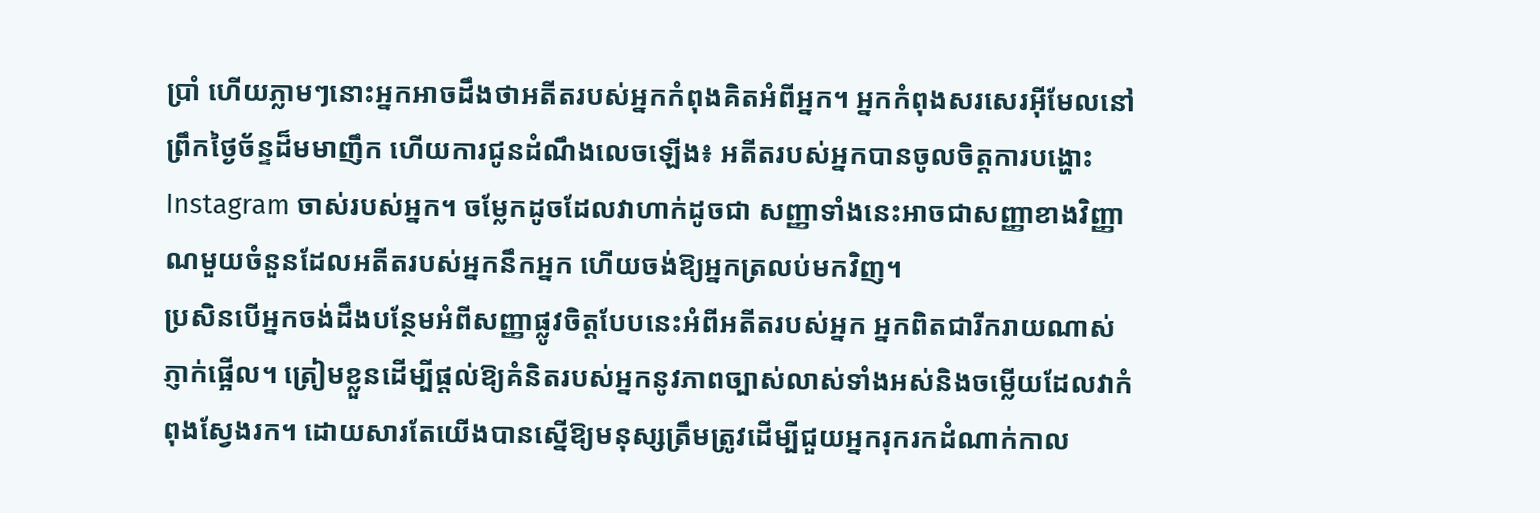ប្រាំ ហើយភ្លាមៗនោះអ្នកអាចដឹងថាអតីតរបស់អ្នកកំពុងគិតអំពីអ្នក។ អ្នកកំពុងសរសេរអ៊ីមែលនៅព្រឹកថ្ងៃច័ន្ទដ៏មមាញឹក ហើយការជូនដំណឹងលេចឡើង៖ អតីតរបស់អ្នកបានចូលចិត្តការបង្ហោះ Instagram ចាស់របស់អ្នក។ ចម្លែកដូចដែលវាហាក់ដូចជា សញ្ញាទាំងនេះអាចជាសញ្ញាខាងវិញ្ញាណមួយចំនួនដែលអតីតរបស់អ្នកនឹកអ្នក ហើយចង់ឱ្យអ្នកត្រលប់មកវិញ។
ប្រសិនបើអ្នកចង់ដឹងបន្ថែមអំពីសញ្ញាផ្លូវចិត្តបែបនេះអំពីអតីតរបស់អ្នក អ្នកពិតជារីករាយណាស់ ភ្ញាក់ផ្អើល។ ត្រៀមខ្លួនដើម្បីផ្តល់ឱ្យគំនិតរបស់អ្នកនូវភាពច្បាស់លាស់ទាំងអស់និងចម្លើយដែលវាកំពុងស្វែងរក។ ដោយសារតែយើងបានស្នើឱ្យមនុស្សត្រឹមត្រូវដើម្បីជួយអ្នករុករកដំណាក់កាល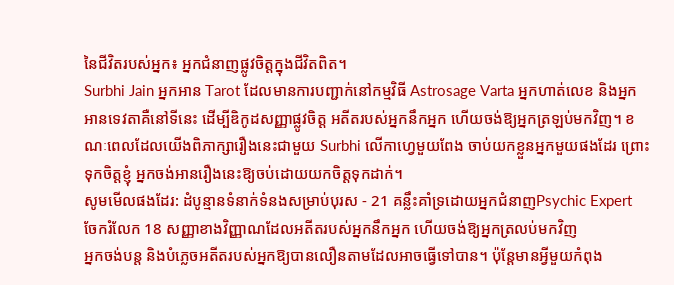នៃជីវិតរបស់អ្នក៖ អ្នកជំនាញផ្លូវចិត្តក្នុងជីវិតពិត។
Surbhi Jain អ្នកអាន Tarot ដែលមានការបញ្ជាក់នៅកម្មវិធី Astrosage Varta អ្នកហាត់លេខ និងអ្នកអានទេវតាគឺនៅទីនេះ ដើម្បីឌិកូដសញ្ញាផ្លូវចិត្ត អតីតរបស់អ្នកនឹកអ្នក ហើយចង់ឱ្យអ្នកត្រឡប់មកវិញ។ ខណៈពេលដែលយើងពិភាក្សារឿងនេះជាមួយ Surbhi លើកាហ្វេមួយពែង ចាប់យកខ្លួនអ្នកមួយផងដែរ ព្រោះទុកចិត្តខ្ញុំ អ្នកចង់អានរឿងនេះឱ្យចប់ដោយយកចិត្តទុកដាក់។
សូមមើលផងដែរ: ដំបូន្មានទំនាក់ទំនងសម្រាប់បុរស - 21 គន្លឹះគាំទ្រដោយអ្នកជំនាញPsychic Expert ចែករំលែក 18 សញ្ញាខាងវិញ្ញាណដែលអតីតរបស់អ្នកនឹកអ្នក ហើយចង់ឱ្យអ្នកត្រលប់មកវិញ
អ្នកចង់បន្ត និងបំភ្លេចអតីតរបស់អ្នកឱ្យបានលឿនតាមដែលអាចធ្វើទៅបាន។ ប៉ុន្តែមានអ្វីមួយកំពុង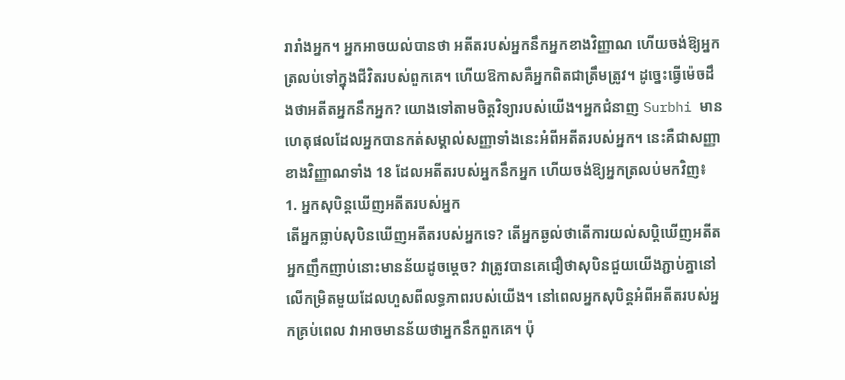រារាំងអ្នក។ អ្នកអាចយល់បានថា អតីតរបស់អ្នកនឹកអ្នកខាងវិញ្ញាណ ហើយចង់ឱ្យអ្នកត្រលប់ទៅក្នុងជីវិតរបស់ពួកគេ។ ហើយឱកាសគឺអ្នកពិតជាត្រឹមត្រូវ។ ដូច្នេះធ្វើម៉េចដឹងថាអតីតអ្នកនឹកអ្នក? យោងទៅតាមចិត្តវិទ្យារបស់យើង។អ្នកជំនាញ Surbhi មានហេតុផលដែលអ្នកបានកត់សម្គាល់សញ្ញាទាំងនេះអំពីអតីតរបស់អ្នក។ នេះគឺជាសញ្ញាខាងវិញ្ញាណទាំង 18 ដែលអតីតរបស់អ្នកនឹកអ្នក ហើយចង់ឱ្យអ្នកត្រលប់មកវិញ៖
1. អ្នកសុបិន្តឃើញអតីតរបស់អ្នក
តើអ្នកធ្លាប់សុបិនឃើញអតីតរបស់អ្នកទេ? តើអ្នកឆ្ងល់ថាតើការយល់សប្តិឃើញអតីតអ្នកញឹកញាប់នោះមានន័យដូចម្តេច? វាត្រូវបានគេជឿថាសុបិនជួយយើងភ្ជាប់គ្នានៅលើកម្រិតមួយដែលហួសពីលទ្ធភាពរបស់យើង។ នៅពេលអ្នកសុបិន្តអំពីអតីតរបស់អ្នកគ្រប់ពេល វាអាចមានន័យថាអ្នកនឹកពួកគេ។ ប៉ុ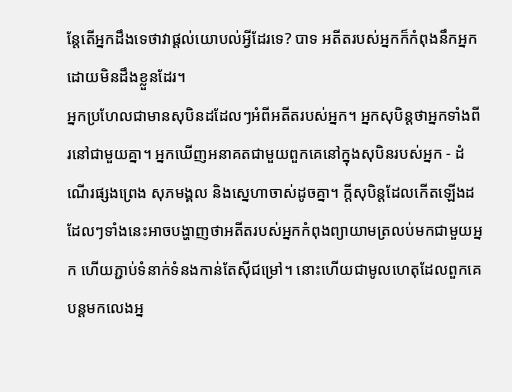ន្តែតើអ្នកដឹងទេថាវាផ្តល់យោបល់អ្វីដែរទេ? បាទ អតីតរបស់អ្នកក៏កំពុងនឹកអ្នកដោយមិនដឹងខ្លួនដែរ។
អ្នកប្រហែលជាមានសុបិនដដែលៗអំពីអតីតរបស់អ្នក។ អ្នកសុបិន្តថាអ្នកទាំងពីរនៅជាមួយគ្នា។ អ្នកឃើញអនាគតជាមួយពួកគេនៅក្នុងសុបិនរបស់អ្នក - ដំណើរផ្សងព្រេង សុភមង្គល និងស្នេហាចាស់ដូចគ្នា។ ក្តីសុបិន្តដែលកើតឡើងដដែលៗទាំងនេះអាចបង្ហាញថាអតីតរបស់អ្នកកំពុងព្យាយាមត្រលប់មកជាមួយអ្នក ហើយភ្ជាប់ទំនាក់ទំនងកាន់តែស៊ីជម្រៅ។ នោះហើយជាមូលហេតុដែលពួកគេបន្តមកលេងអ្ន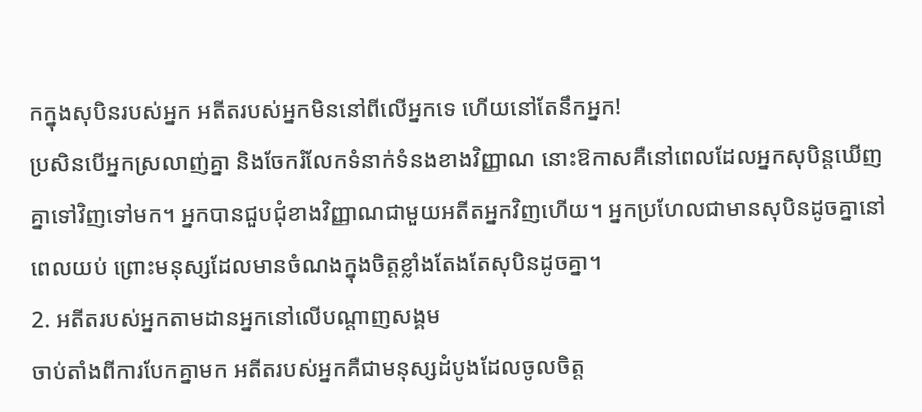កក្នុងសុបិនរបស់អ្នក អតីតរបស់អ្នកមិននៅពីលើអ្នកទេ ហើយនៅតែនឹកអ្នក!
ប្រសិនបើអ្នកស្រលាញ់គ្នា និងចែករំលែកទំនាក់ទំនងខាងវិញ្ញាណ នោះឱកាសគឺនៅពេលដែលអ្នកសុបិន្តឃើញគ្នាទៅវិញទៅមក។ អ្នកបានជួបជុំខាងវិញ្ញាណជាមួយអតីតអ្នកវិញហើយ។ អ្នកប្រហែលជាមានសុបិនដូចគ្នានៅពេលយប់ ព្រោះមនុស្សដែលមានចំណងក្នុងចិត្តខ្លាំងតែងតែសុបិនដូចគ្នា។
2. អតីតរបស់អ្នកតាមដានអ្នកនៅលើបណ្តាញសង្គម
ចាប់តាំងពីការបែកគ្នាមក អតីតរបស់អ្នកគឺជាមនុស្សដំបូងដែលចូលចិត្ត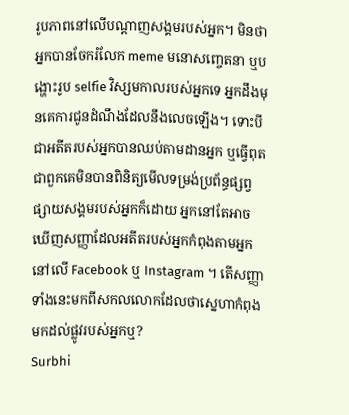រូបភាពនៅលើបណ្តាញសង្គមរបស់អ្នក។ មិនថាអ្នកបានចែករំលែក meme មនោសញ្ចេតនា ឬបង្ហោះរូប selfie វិស្សមកាលរបស់អ្នកទេ អ្នកដឹងមុនគេការជូនដំណឹងដែលនឹងលេចឡើង។ ទោះបីជាអតីតរបស់អ្នកបានឈប់តាមដានអ្នក ឬធ្វើពុតជាពួកគេមិនបានពិនិត្យមើលទម្រង់ប្រព័ន្ធផ្សព្វផ្សាយសង្គមរបស់អ្នកក៏ដោយ អ្នកនៅតែអាចឃើញសញ្ញាដែលអតីតរបស់អ្នកកំពុងតាមអ្នកនៅលើ Facebook ឬ Instagram ។ តើសញ្ញាទាំងនេះមកពីសកលលោកដែលថាស្នេហាកំពុងមកដល់ផ្លូវរបស់អ្នកឬ?
Surbhi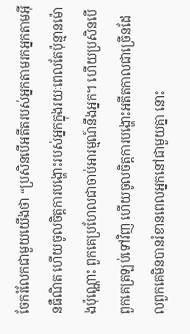ចែករំលែកជាមួយយើងថា “ប្រសិនបើអតីតរបស់អ្នកតាមរកអ្នកតាមអ៊ីនធឺណិត ហើយចូលចិត្តការបង្ហោះរបស់អ្នកក្នុងរយៈពេលតែប៉ុន្មានម៉ោងប៉ុណ្ណោះ ពួកគេប្រហែលជាចាប់អារម្មណ៍នឹងអ្នក។ ហើយប្រសិនបើពួកគេត្រឡប់ទៅវិញ ហើយចូលចិត្តការបង្ហោះអតីតកាលជាច្រើនដែលពួកគេមិនបានរំខានពេលអ្នកនៅជាមួយគ្នា នោះ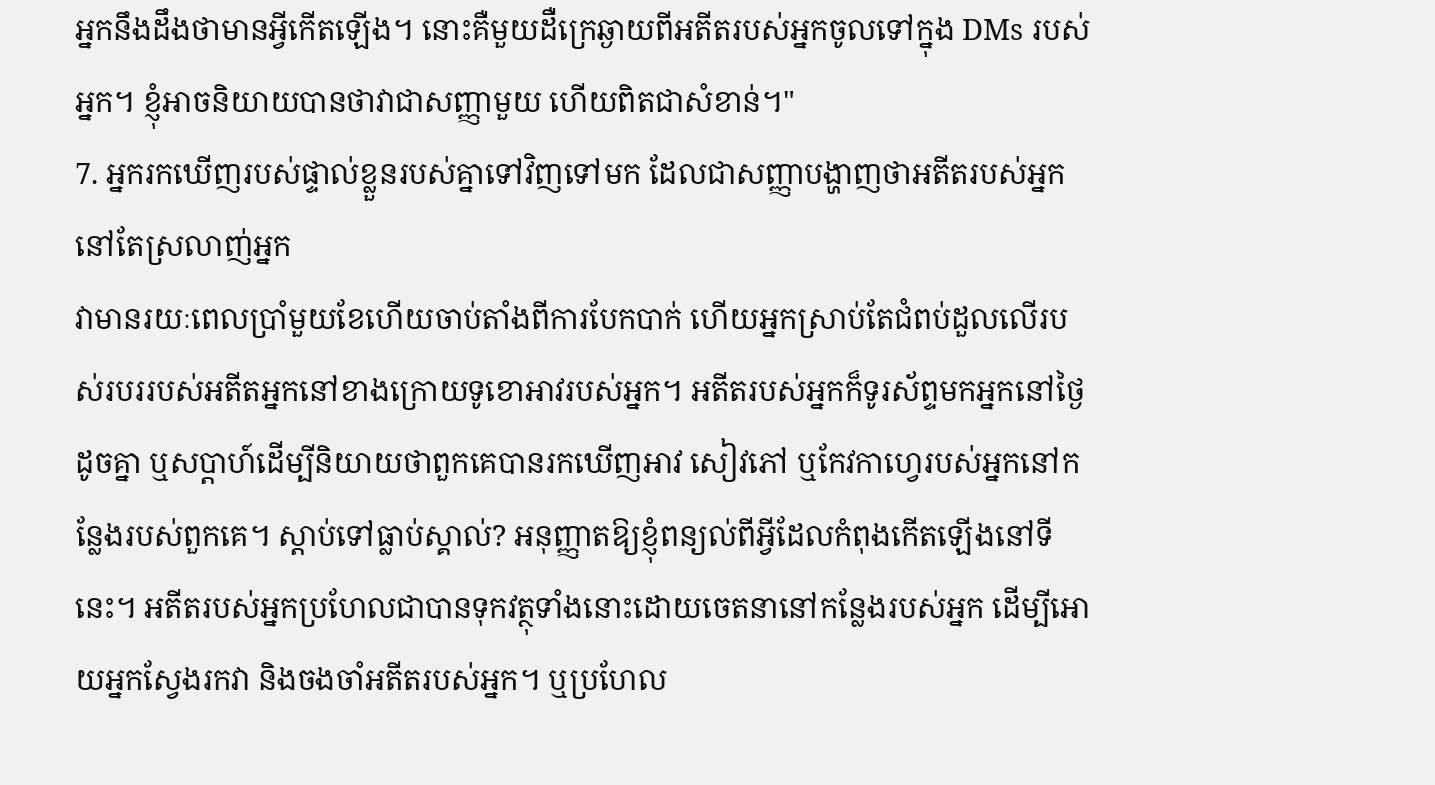អ្នកនឹងដឹងថាមានអ្វីកើតឡើង។ នោះគឺមួយដឺក្រេឆ្ងាយពីអតីតរបស់អ្នកចូលទៅក្នុង DMs របស់អ្នក។ ខ្ញុំអាចនិយាយបានថាវាជាសញ្ញាមួយ ហើយពិតជាសំខាន់។"
7. អ្នករកឃើញរបស់ផ្ទាល់ខ្លួនរបស់គ្នាទៅវិញទៅមក ដែលជាសញ្ញាបង្ហាញថាអតីតរបស់អ្នកនៅតែស្រលាញ់អ្នក
វាមានរយៈពេលប្រាំមួយខែហើយចាប់តាំងពីការបែកបាក់ ហើយអ្នកស្រាប់តែជំពប់ដួលលើរបស់របររបស់អតីតអ្នកនៅខាងក្រោយទូខោអាវរបស់អ្នក។ អតីតរបស់អ្នកក៏ទូរស័ព្ទមកអ្នកនៅថ្ងៃដូចគ្នា ឬសប្តាហ៍ដើម្បីនិយាយថាពួកគេបានរកឃើញអាវ សៀវភៅ ឬកែវកាហ្វេរបស់អ្នកនៅកន្លែងរបស់ពួកគេ។ ស្តាប់ទៅធ្លាប់ស្គាល់? អនុញ្ញាតឱ្យខ្ញុំពន្យល់ពីអ្វីដែលកំពុងកើតឡើងនៅទីនេះ។ អតីតរបស់អ្នកប្រហែលជាបានទុកវត្ថុទាំងនោះដោយចេតនានៅកន្លែងរបស់អ្នក ដើម្បីអោយអ្នកស្វែងរកវា និងចងចាំអតីតរបស់អ្នក។ ឬប្រហែល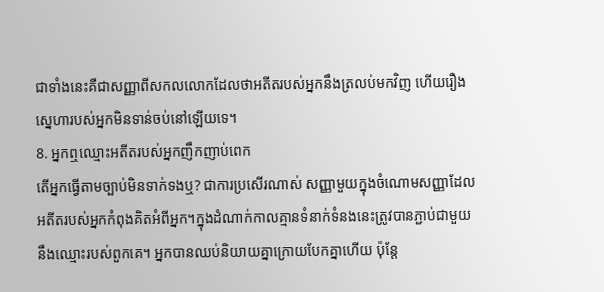ជាទាំងនេះគឺជាសញ្ញាពីសកលលោកដែលថាអតីតរបស់អ្នកនឹងត្រលប់មកវិញ ហើយរឿងស្នេហារបស់អ្នកមិនទាន់ចប់នៅឡើយទេ។
8. អ្នកឮឈ្មោះអតីតរបស់អ្នកញឹកញាប់ពេក
តើអ្នកធ្វើតាមច្បាប់មិនទាក់ទងឬ? ជាការប្រសើរណាស់ សញ្ញាមួយក្នុងចំណោមសញ្ញាដែលអតីតរបស់អ្នកកំពុងគិតអំពីអ្នក។ក្នុងដំណាក់កាលគ្មានទំនាក់ទំនងនេះត្រូវបានភ្ជាប់ជាមួយនឹងឈ្មោះរបស់ពួកគេ។ អ្នកបានឈប់និយាយគ្នាក្រោយបែកគ្នាហើយ ប៉ុន្តែ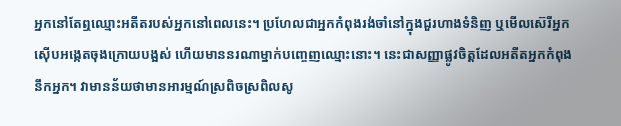អ្នកនៅតែឮឈ្មោះអតីតរបស់អ្នកនៅពេលនេះ។ ប្រហែលជាអ្នកកំពុងរង់ចាំនៅក្នុងជួរហាងទំនិញ ឬមើលស៊េរីអ្នកស៊ើបអង្កេតចុងក្រោយបង្អស់ ហើយមាននរណាម្នាក់បញ្ចេញឈ្មោះនោះ។ នេះជាសញ្ញាផ្លូវចិត្តដែលអតីតអ្នកកំពុងនឹកអ្នក។ វាមានន័យថាមានអារម្មណ៍ស្រពិចស្រពិលសូ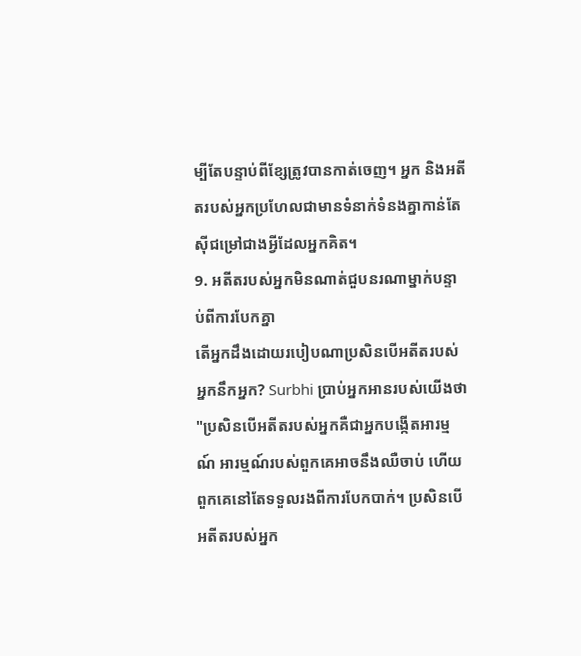ម្បីតែបន្ទាប់ពីខ្សែត្រូវបានកាត់ចេញ។ អ្នក និងអតីតរបស់អ្នកប្រហែលជាមានទំនាក់ទំនងគ្នាកាន់តែស៊ីជម្រៅជាងអ្វីដែលអ្នកគិត។
9. អតីតរបស់អ្នកមិនណាត់ជួបនរណាម្នាក់បន្ទាប់ពីការបែកគ្នា
តើអ្នកដឹងដោយរបៀបណាប្រសិនបើអតីតរបស់អ្នកនឹកអ្នក? Surbhi ប្រាប់អ្នកអានរបស់យើងថា "ប្រសិនបើអតីតរបស់អ្នកគឺជាអ្នកបង្កើតអារម្មណ៍ អារម្មណ៍របស់ពួកគេអាចនឹងឈឺចាប់ ហើយពួកគេនៅតែទទួលរងពីការបែកបាក់។ ប្រសិនបើអតីតរបស់អ្នក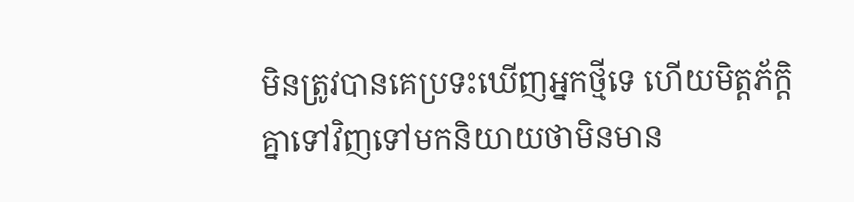មិនត្រូវបានគេប្រទះឃើញអ្នកថ្មីទេ ហើយមិត្តភ័ក្តិគ្នាទៅវិញទៅមកនិយាយថាមិនមាន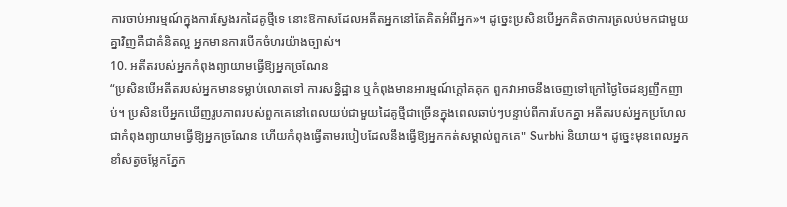ការចាប់អារម្មណ៍ក្នុងការស្វែងរកដៃគូថ្មីទេ នោះឱកាសដែលអតីតអ្នកនៅតែគិតអំពីអ្នក»។ ដូច្នេះប្រសិនបើអ្នកគិតថាការត្រលប់មកជាមួយគ្នាវិញគឺជាគំនិតល្អ អ្នកមានការបើកចំហរយ៉ាងច្បាស់។
10. អតីតរបស់អ្នកកំពុងព្យាយាមធ្វើឱ្យអ្នកច្រណែន
“ប្រសិនបើអតីតរបស់អ្នកមានទម្លាប់លោតទៅ ការសន្និដ្ឋាន ឬកំពុងមានអារម្មណ៍ក្ដៅគគុក ពួកវាអាចនឹងចេញទៅក្រៅថ្ងៃចៃដន្យញឹកញាប់។ ប្រសិនបើអ្នកឃើញរូបភាពរបស់ពួកគេនៅពេលយប់ជាមួយដៃគូថ្មីជាច្រើនក្នុងពេលឆាប់ៗបន្ទាប់ពីការបែកគ្នា អតីតរបស់អ្នកប្រហែលជាកំពុងព្យាយាមធ្វើឱ្យអ្នកច្រណែន ហើយកំពុងធ្វើតាមរបៀបដែលនឹងធ្វើឱ្យអ្នកកត់សម្គាល់ពួកគេ" Surbhi និយាយ។ ដូច្នេះមុនពេលអ្នកខាំសត្វចម្លែកភ្នែក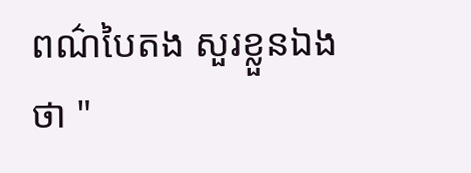ពណ៌បៃតង សួរខ្លួនឯងថា "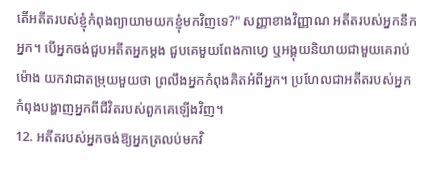តើអតីតរបស់ខ្ញុំកំពុងព្យាយាមយកខ្ញុំមកវិញទេ?" សញ្ញាខាងវិញ្ញាណ អតីតរបស់អ្នកនឹកអ្នក។ បើអ្នកចង់ជួបអតីតអ្នកម្តង ជួបគេមួយពែងកាហ្វេ ឬអង្គុយនិយាយជាមួយគេរាប់ម៉ោង យកវាជាតម្រុយមួយថា ព្រលឹងអ្នកកំពុងគិតអំពីអ្នក។ ប្រហែលជាអតីតរបស់អ្នកកំពុងបង្ហាញអ្នកពីជីវិតរបស់ពួកគេឡើងវិញ។
12. អតីតរបស់អ្នកចង់ឱ្យអ្នកត្រលប់មកវិ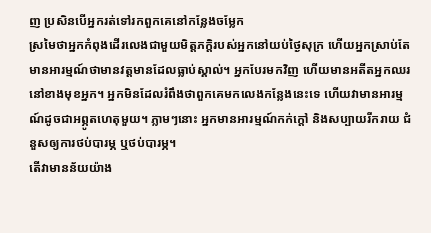ញ ប្រសិនបើអ្នករត់ទៅរកពួកគេនៅកន្លែងចម្លែក
ស្រមៃថាអ្នកកំពុងដើរលេងជាមួយមិត្តភក្តិរបស់អ្នកនៅយប់ថ្ងៃសុក្រ ហើយអ្នកស្រាប់តែ មានអារម្មណ៍ថាមានវត្តមានដែលធ្លាប់ស្គាល់។ អ្នកបែរមកវិញ ហើយមានអតីតអ្នកឈរនៅខាងមុខអ្នក។ អ្នកមិនដែលរំពឹងថាពួកគេមកលេងកន្លែងនេះទេ ហើយវាមានអារម្មណ៍ដូចជាអព្ភូតហេតុមួយ។ ភ្លាមៗនោះ អ្នកមានអារម្មណ៍កក់ក្ដៅ និងសប្បាយរីករាយ ជំនួសឲ្យការថប់បារម្ភ ឬថប់បារម្ភ។
តើវាមានន័យយ៉ាង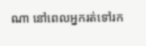ណា នៅពេលអ្នករត់ទៅរក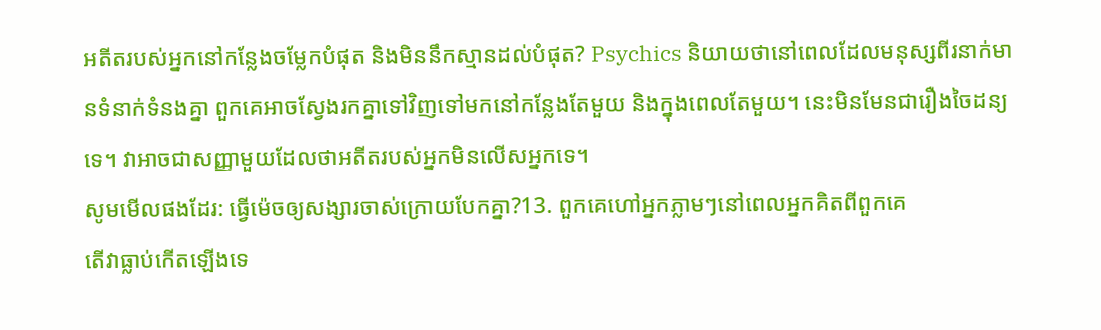អតីតរបស់អ្នកនៅកន្លែងចម្លែកបំផុត និងមិននឹកស្មានដល់បំផុត? Psychics និយាយថានៅពេលដែលមនុស្សពីរនាក់មានទំនាក់ទំនងគ្នា ពួកគេអាចស្វែងរកគ្នាទៅវិញទៅមកនៅកន្លែងតែមួយ និងក្នុងពេលតែមួយ។ នេះមិនមែនជារឿងចៃដន្យទេ។ វាអាចជាសញ្ញាមួយដែលថាអតីតរបស់អ្នកមិនលើសអ្នកទេ។
សូមមើលផងដែរ: ធ្វើម៉េចឲ្យសង្សារចាស់ក្រោយបែកគ្នា?13. ពួកគេហៅអ្នកភ្លាមៗនៅពេលអ្នកគិតពីពួកគេ
តើវាធ្លាប់កើតឡើងទេ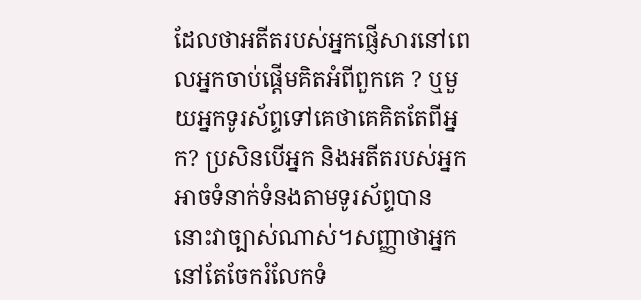ដែលថាអតីតរបស់អ្នកផ្ញើសារនៅពេលអ្នកចាប់ផ្តើមគិតអំពីពួកគេ ? ឬមួយអ្នកទូរស័ព្ទទៅគេថាគេគិតតែពីអ្នក? ប្រសិនបើអ្នក និងអតីតរបស់អ្នកអាចទំនាក់ទំនងតាមទូរស័ព្ទបាន នោះវាច្បាស់ណាស់។សញ្ញាថាអ្នកនៅតែចែករំលែកទំ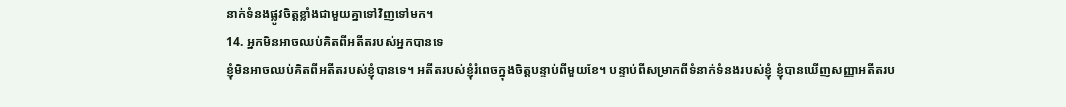នាក់ទំនងផ្លូវចិត្តខ្លាំងជាមួយគ្នាទៅវិញទៅមក។
14. អ្នកមិនអាចឈប់គិតពីអតីតរបស់អ្នកបានទេ
ខ្ញុំមិនអាចឈប់គិតពីអតីតរបស់ខ្ញុំបានទេ។ អតីតរបស់ខ្ញុំរំពេចក្នុងចិត្តបន្ទាប់ពីមួយខែ។ បន្ទាប់ពីសម្រាកពីទំនាក់ទំនងរបស់ខ្ញុំ ខ្ញុំបានឃើញសញ្ញាអតីតរប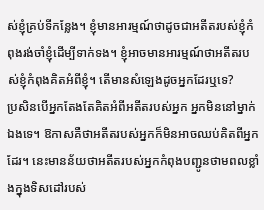ស់ខ្ញុំគ្រប់ទីកន្លែង។ ខ្ញុំមានអារម្មណ៍ថាដូចជាអតីតរបស់ខ្ញុំកំពុងរង់ចាំខ្ញុំដើម្បីទាក់ទង។ ខ្ញុំអាចមានអារម្មណ៍ថាអតីតរបស់ខ្ញុំកំពុងគិតអំពីខ្ញុំ។ តើមានសំឡេងដូចអ្នកដែរឬទេ?
ប្រសិនបើអ្នកតែងតែគិតអំពីអតីតរបស់អ្នក អ្នកមិននៅម្នាក់ឯងទេ។ ឱកាសគឺថាអតីតរបស់អ្នកក៏មិនអាចឈប់គិតពីអ្នកដែរ។ នេះមានន័យថាអតីតរបស់អ្នកកំពុងបញ្ជូនថាមពលខ្លាំងក្នុងទិសដៅរបស់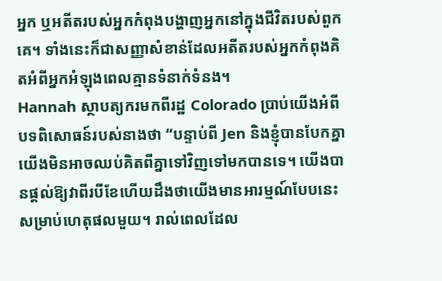អ្នក ឬអតីតរបស់អ្នកកំពុងបង្ហាញអ្នកនៅក្នុងជីវិតរបស់ពួកគេ។ ទាំងនេះក៏ជាសញ្ញាសំខាន់ដែលអតីតរបស់អ្នកកំពុងគិតអំពីអ្នកអំឡុងពេលគ្មានទំនាក់ទំនង។
Hannah ស្ថាបត្យករមកពីរដ្ឋ Colorado ប្រាប់យើងអំពីបទពិសោធន៍របស់នាងថា “បន្ទាប់ពី Jen និងខ្ញុំបានបែកគ្នា យើងមិនអាចឈប់គិតពីគ្នាទៅវិញទៅមកបានទេ។ យើងបានផ្តល់ឱ្យវាពីរបីខែហើយដឹងថាយើងមានអារម្មណ៍បែបនេះសម្រាប់ហេតុផលមួយ។ រាល់ពេលដែល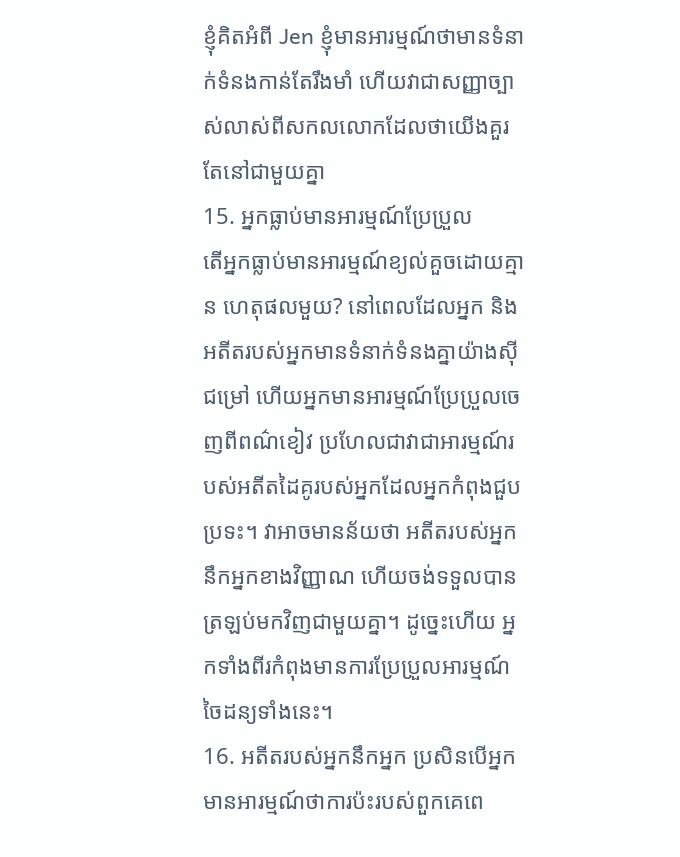ខ្ញុំគិតអំពី Jen ខ្ញុំមានអារម្មណ៍ថាមានទំនាក់ទំនងកាន់តែរឹងមាំ ហើយវាជាសញ្ញាច្បាស់លាស់ពីសកលលោកដែលថាយើងគួរតែនៅជាមួយគ្នា
15. អ្នកធ្លាប់មានអារម្មណ៍ប្រែប្រួល
តើអ្នកធ្លាប់មានអារម្មណ៍ខ្យល់គួចដោយគ្មាន ហេតុផលមួយ? នៅពេលដែលអ្នក និងអតីតរបស់អ្នកមានទំនាក់ទំនងគ្នាយ៉ាងស៊ីជម្រៅ ហើយអ្នកមានអារម្មណ៍ប្រែប្រួលចេញពីពណ៌ខៀវ ប្រហែលជាវាជាអារម្មណ៍របស់អតីតដៃគូរបស់អ្នកដែលអ្នកកំពុងជួបប្រទះ។ វាអាចមានន័យថា អតីតរបស់អ្នកនឹកអ្នកខាងវិញ្ញាណ ហើយចង់ទទួលបានត្រឡប់មកវិញជាមួយគ្នា។ ដូច្នេះហើយ អ្នកទាំងពីរកំពុងមានការប្រែប្រួលអារម្មណ៍ចៃដន្យទាំងនេះ។
16. អតីតរបស់អ្នកនឹកអ្នក ប្រសិនបើអ្នកមានអារម្មណ៍ថាការប៉ះរបស់ពួកគេពេ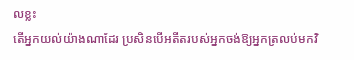លខ្លះ
តើអ្នកយល់យ៉ាងណាដែរ ប្រសិនបើអតីតរបស់អ្នកចង់ឱ្យអ្នកត្រលប់មកវិ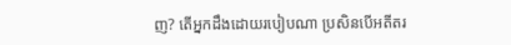ញ? តើអ្នកដឹងដោយរបៀបណា ប្រសិនបើអតីតរ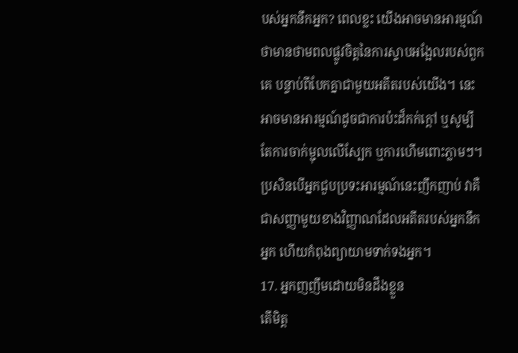បស់អ្នកនឹកអ្នក? ពេលខ្លះ យើងអាចមានអារម្មណ៍ថាមានថាមពលផ្លូវចិត្តនៃការស្ទាបអង្អែលរបស់ពួកគេ បន្ទាប់ពីបែកគ្នាជាមួយអតីតរបស់យើង។ នេះអាចមានអារម្មណ៍ដូចជាការប៉ះដ៏កក់ក្តៅ ឬសូម្បីតែការចាក់ម្ជុលលើស្បែក ឬការហើមពោះភ្លាមៗ។ ប្រសិនបើអ្នកជួបប្រទះអារម្មណ៍នេះញឹកញាប់ វាគឺជាសញ្ញាមួយខាងវិញ្ញាណដែលអតីតរបស់អ្នកនឹកអ្នក ហើយកំពុងព្យាយាមទាក់ទងអ្នក។
17. អ្នកញញឹមដោយមិនដឹងខ្លួន
តើមិត្ត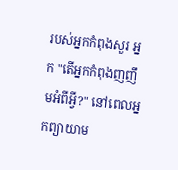របស់អ្នកកំពុងសួរ អ្នក "តើអ្នកកំពុងញញឹមអំពីអ្វី?" នៅពេលអ្នកព្យាយាម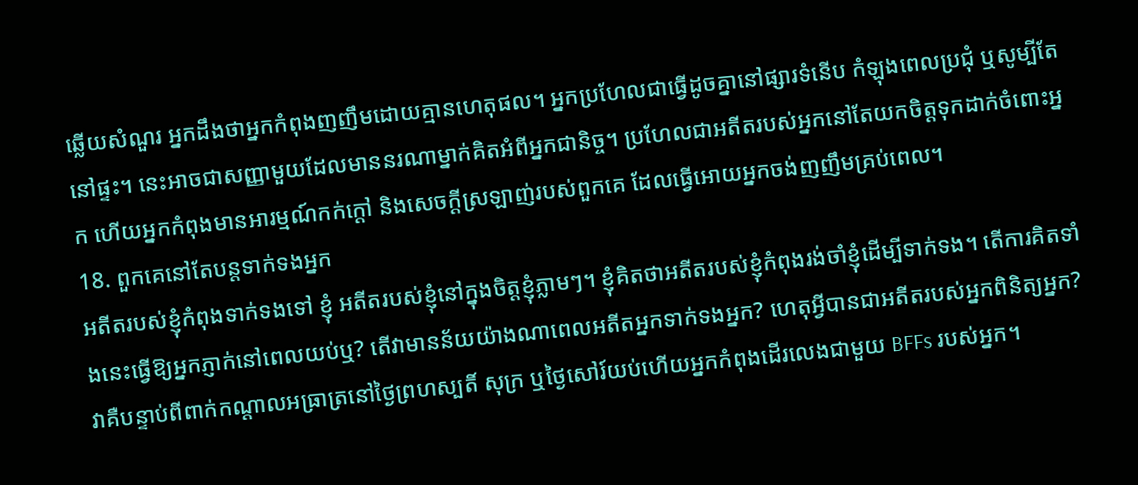ឆ្លើយសំណួរ អ្នកដឹងថាអ្នកកំពុងញញឹមដោយគ្មានហេតុផល។ អ្នកប្រហែលជាធ្វើដូចគ្នានៅផ្សារទំនើប កំឡុងពេលប្រជុំ ឬសូម្បីតែនៅផ្ទះ។ នេះអាចជាសញ្ញាមួយដែលមាននរណាម្នាក់គិតអំពីអ្នកជានិច្ច។ ប្រហែលជាអតីតរបស់អ្នកនៅតែយកចិត្តទុកដាក់ចំពោះអ្នក ហើយអ្នកកំពុងមានអារម្មណ៍កក់ក្តៅ និងសេចក្តីស្រឡាញ់របស់ពួកគេ ដែលធ្វើអោយអ្នកចង់ញញឹមគ្រប់ពេល។
18. ពួកគេនៅតែបន្តទាក់ទងអ្នក
អតីតរបស់ខ្ញុំកំពុងទាក់ទងទៅ ខ្ញុំ អតីតរបស់ខ្ញុំនៅក្នុងចិត្តខ្ញុំភ្លាមៗ។ ខ្ញុំគិតថាអតីតរបស់ខ្ញុំកំពុងរង់ចាំខ្ញុំដើម្បីទាក់ទង។ តើការគិតទាំងនេះធ្វើឱ្យអ្នកភ្ញាក់នៅពេលយប់ឬ? តើវាមានន័យយ៉ាងណាពេលអតីតអ្នកទាក់ទងអ្នក? ហេតុអ្វីបានជាអតីតរបស់អ្នកពិនិត្យអ្នក? វាគឺបន្ទាប់ពីពាក់កណ្តាលអធ្រាត្រនៅថ្ងៃព្រហស្បតិ៍ សុក្រ ឬថ្ងៃសៅរ៍យប់ហើយអ្នកកំពុងដើរលេងជាមួយ BFFs របស់អ្នក។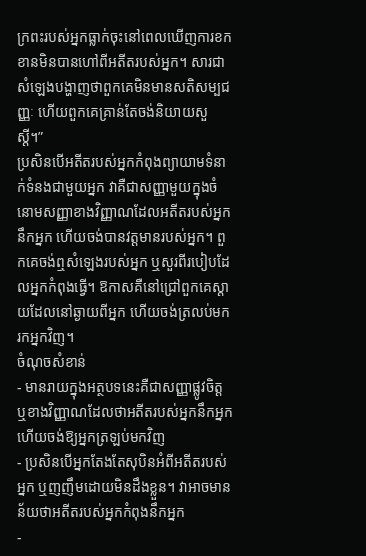ក្រពះរបស់អ្នកធ្លាក់ចុះនៅពេលឃើញការខកខានមិនបានហៅពីអតីតរបស់អ្នក។ សារជាសំឡេងបង្ហាញថាពួកគេមិនមានសតិសម្បជញ្ញៈ ហើយពួកគេគ្រាន់តែចង់និយាយសួស្តី។”
ប្រសិនបើអតីតរបស់អ្នកកំពុងព្យាយាមទំនាក់ទំនងជាមួយអ្នក វាគឺជាសញ្ញាមួយក្នុងចំនោមសញ្ញាខាងវិញ្ញាណដែលអតីតរបស់អ្នកនឹកអ្នក ហើយចង់បានវត្តមានរបស់អ្នក។ ពួកគេចង់ឮសំឡេងរបស់អ្នក ឬសួរពីរបៀបដែលអ្នកកំពុងធ្វើ។ ឱកាសគឺនៅជ្រៅពួកគេស្ដាយដែលនៅឆ្ងាយពីអ្នក ហើយចង់ត្រលប់មករកអ្នកវិញ។
ចំណុចសំខាន់
- មានរាយក្នុងអត្ថបទនេះគឺជាសញ្ញាផ្លូវចិត្ត ឬខាងវិញ្ញាណដែលថាអតីតរបស់អ្នកនឹកអ្នក ហើយចង់ឱ្យអ្នកត្រឡប់មកវិញ
- ប្រសិនបើអ្នកតែងតែសុបិនអំពីអតីតរបស់អ្នក ឬញញឹមដោយមិនដឹងខ្លួន។ វាអាចមានន័យថាអតីតរបស់អ្នកកំពុងនឹកអ្នក
-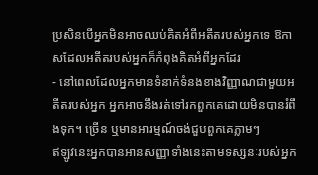ប្រសិនបើអ្នកមិនអាចឈប់គិតអំពីអតីតរបស់អ្នកទេ ឱកាសដែលអតីតរបស់អ្នកក៏កំពុងគិតអំពីអ្នកដែរ
- នៅពេលដែលអ្នកមានទំនាក់ទំនងខាងវិញ្ញាណជាមួយអតីតរបស់អ្នក អ្នកអាចនឹងរត់ទៅរកពួកគេដោយមិនបានរំពឹងទុក។ ច្រើន ឬមានអារម្មណ៍ចង់ជួបពួកគេភ្លាមៗ
ឥឡូវនេះអ្នកបានអានសញ្ញាទាំងនេះតាមទស្សនៈរបស់អ្នក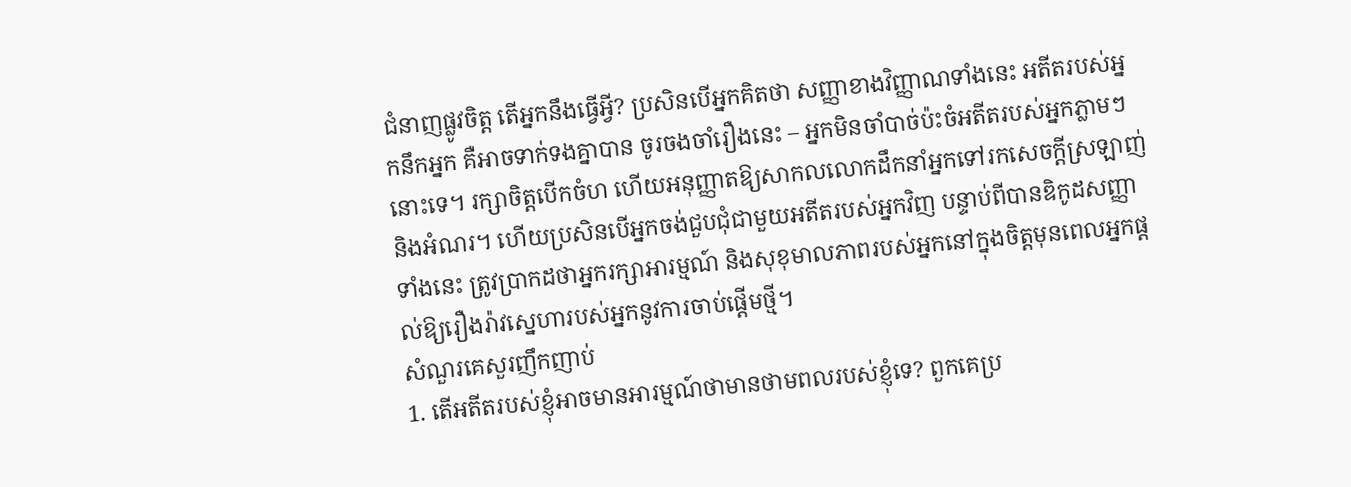ជំនាញផ្លូវចិត្ត តើអ្នកនឹងធ្វើអ្វី? ប្រសិនបើអ្នកគិតថា សញ្ញាខាងវិញ្ញាណទាំងនេះ អតីតរបស់អ្នកនឹកអ្នក គឺអាចទាក់ទងគ្នាបាន ចូរចងចាំរឿងនេះ – អ្នកមិនចាំបាច់ប៉ះចំអតីតរបស់អ្នកភ្លាមៗនោះទេ។ រក្សាចិត្តបើកចំហ ហើយអនុញ្ញាតឱ្យសាកលលោកដឹកនាំអ្នកទៅរកសេចក្ដីស្រឡាញ់ និងអំណរ។ ហើយប្រសិនបើអ្នកចង់ជួបជុំជាមួយអតីតរបស់អ្នកវិញ បន្ទាប់ពីបានឌិកូដសញ្ញាទាំងនេះ ត្រូវប្រាកដថាអ្នករក្សាអារម្មណ៍ និងសុខុមាលភាពរបស់អ្នកនៅក្នុងចិត្តមុនពេលអ្នកផ្តល់ឱ្យរឿងរ៉ាវស្នេហារបស់អ្នកនូវការចាប់ផ្តើមថ្មី។
សំណួរគេសួរញឹកញាប់
1. តើអតីតរបស់ខ្ញុំអាចមានអារម្មណ៍ថាមានថាមពលរបស់ខ្ញុំទេ? ពួកគេប្រ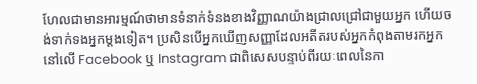ហែលជាមានអារម្មណ៍ថាមានទំនាក់ទំនងខាងវិញ្ញាណយ៉ាងជ្រាលជ្រៅជាមួយអ្នក ហើយចង់ទាក់ទងអ្នកម្តងទៀត។ ប្រសិនបើអ្នកឃើញសញ្ញាដែលអតីតរបស់អ្នកកំពុងតាមរកអ្នកនៅលើ Facebook ឬ Instagram ជាពិសេសបន្ទាប់ពីរយៈពេលនៃកា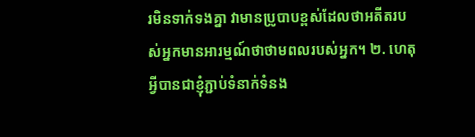រមិនទាក់ទងគ្នា វាមានប្រូបាបខ្ពស់ដែលថាអតីតរបស់អ្នកមានអារម្មណ៍ថាថាមពលរបស់អ្នក។ ២. ហេតុអ្វីបានជាខ្ញុំភ្ជាប់ទំនាក់ទំនង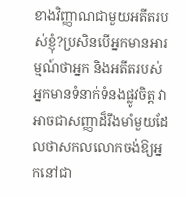ខាងវិញ្ញាណជាមួយអតីតរបស់ខ្ញុំ?ប្រសិនបើអ្នកមានអារម្មណ៍ថាអ្នក និងអតីតរបស់អ្នកមានទំនាក់ទំនងផ្លូវចិត្ត វាអាចជាសញ្ញាដ៏រឹងមាំមួយដែលថាសកលលោកចង់ឱ្យអ្នកនៅជា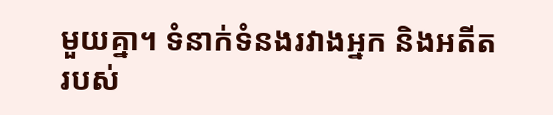មួយគ្នា។ ទំនាក់ទំនងរវាងអ្នក និងអតីតរបស់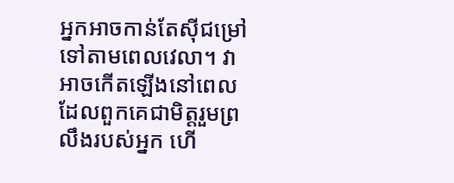អ្នកអាចកាន់តែស៊ីជម្រៅទៅតាមពេលវេលា។ វាអាចកើតឡើងនៅពេលដែលពួកគេជាមិត្តរួមព្រលឹងរបស់អ្នក ហើ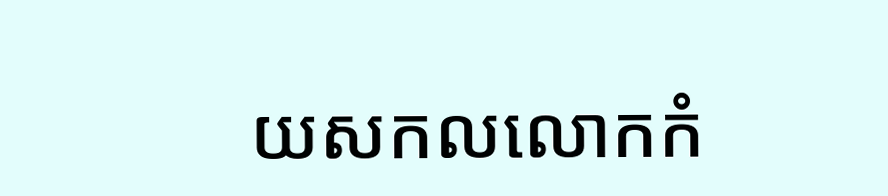យសកលលោកកំ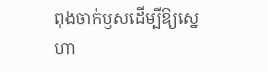ពុងចាក់ឫសដើម្បីឱ្យស្នេហា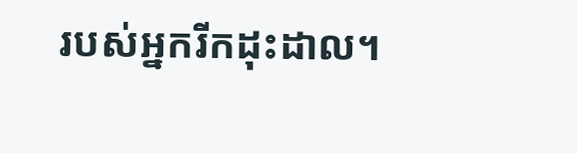របស់អ្នករីកដុះដាល។